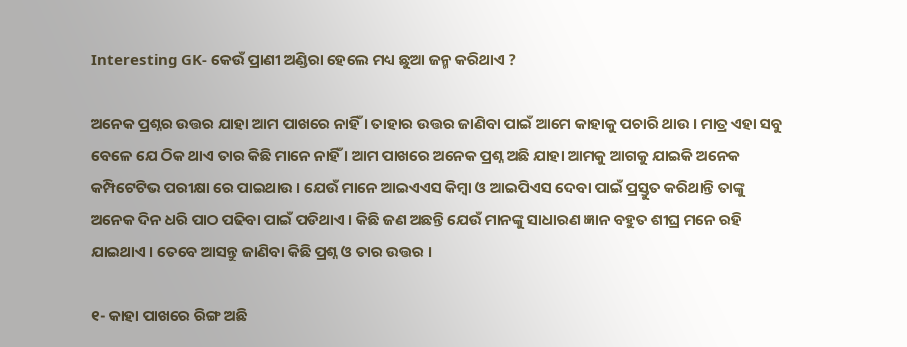Interesting GK- କେଉଁ ପ୍ରାଣୀ ଅଣ୍ଡିରା ହେଲେ ମଧ୍ୟ ଛୁଆ ଜନ୍ମ କରିଥାଏ ?

ଅନେକ ପ୍ରଶ୍ନର ଉତ୍ତର ଯାହା ଆମ ପାଖରେ ନାହିଁ । ତାହାର ଉତ୍ତର ଜାଣିବା ପାଇଁ ଆମେ କାହାକୁ ପଚାରି ଥାଉ । ମାତ୍ର ଏହା ସବୁ ବେଳେ ଯେ ଠିକ ଥାଏ ତାର କିଛି ମାନେ ନାହିଁ । ଆମ ପାଖରେ ଅନେକ ପ୍ରଶ୍ନ ଅଛି ଯାହା ଆମକୁ ଆଗକୁ ଯାଇକି ଅନେକ କମ୍ପିଟେଟିଭ ପରୀକ୍ଷା ରେ ପାଇଥାଉ । ଯେଉଁ ମାନେ ଆଇଏଏସ କିମ୍ବା ଓ ଆଇପିଏସ ଦେବା ପାଇଁ ପ୍ରସ୍ତୁତ କରିଥାନ୍ତି ତାଙ୍କୁ ଅନେକ ଦିନ ଧରି ପାଠ ପଢିବା ପାଇଁ ପଡିଥାଏ । କିଛି ଜଣ ଅଛନ୍ତି ଯେଉଁ ମାନଙ୍କୁ ସାଧାରଣ ଜ୍ଞାନ ବହୁତ ଶୀଘ୍ର ମନେ ରହି ଯାଇଥାଏ । ତେବେ ଆସନ୍ତୁ ଜାଣିବା କିଛି ପ୍ରଶ୍ନ ଓ ତାର ଉତ୍ତର ।

୧- କାହା ପାଖରେ ରିଙ୍ଗ ଅଛି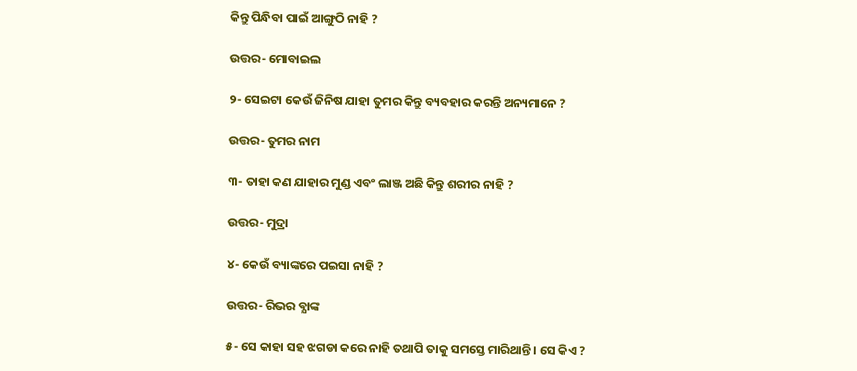କିନ୍ତୁ ପିନ୍ଧିବା ପାଇଁ ଆଙ୍ଗୁଠି ନାହି ?

ଉତ୍ତର- ମୋବାଇଲ

୨- ସେଇଟା କେଉଁ ଜିନିଷ ଯାହା ତୁମର କିନ୍ତୁ ବ୍ୟବହାର କରନ୍ତି ଅନ୍ୟମାନେ ?

ଉତ୍ତର- ତୁମର ନାମ

୩- ତାହା କଣ ଯାହାର ମୁଣ୍ଡ ଏବଂ ଲାଞ୍ଜ ଅଛି କିନ୍ତୁ ଶରୀର ନାହି ?

ଉତ୍ତର- ମୁଦ୍ରା

୪- କେଉଁ ବ୍ୟାଙ୍କରେ ପଇସା ନାହି ?

ଉତ୍ତର- ରିଭର ବ୍ଯାଙ୍କ

୫- ସେ କାହା ସହ ଝଗଡା କରେ ନାହି ତଥାପି ତାକୁ ସମସ୍ତେ ମାରିଥାନ୍ତି । ସେ କିଏ ?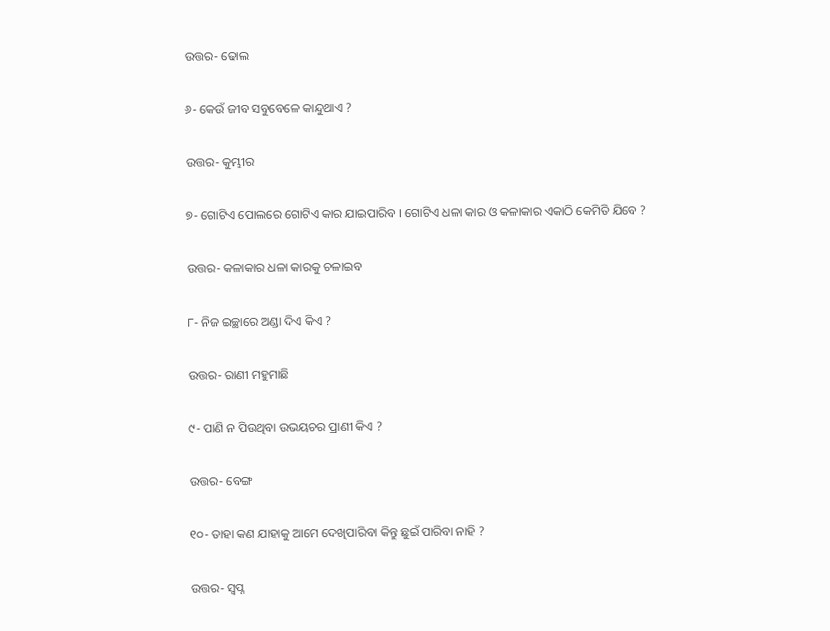ଉତ୍ତର- ଢୋଲ

୬- କେଉଁ ଜୀବ ସବୁବେଳେ କାନ୍ଦୁଥାଏ ?

ଉତ୍ତର- କୁମ୍ଭୀର

୭- ଗୋଟିଏ ପୋଲରେ ଗୋଟିଏ କାର ଯାଇପାରିବ । ଗୋଟିଏ ଧଳା କାର ଓ କଳାକାର ଏକାଠି କେମିତି ଯିବେ ?

ଉତ୍ତର- କଳାକାର ଧଳା କାରକୁ ଚଳାଇବ

୮- ନିଜ ଇଚ୍ଛାରେ ଅଣ୍ଡା ଦିଏ କିଏ ?

ଉତ୍ତର- ରାଣୀ ମହୁମାଛି

୯- ପାଣି ନ ପିଉଥିବା ଉଭୟଚର ପ୍ରାଣୀ କିଏ ?

ଉତ୍ତର- ବେଙ୍ଗ

୧୦- ତାହା କଣ ଯାହାକୁ ଆମେ ଦେଖିପାରିବା କିନ୍ତୁ ଛୁଇଁ ପାରିବା ନାହି ?

ଉତ୍ତର- ସ୍ଵପ୍ନ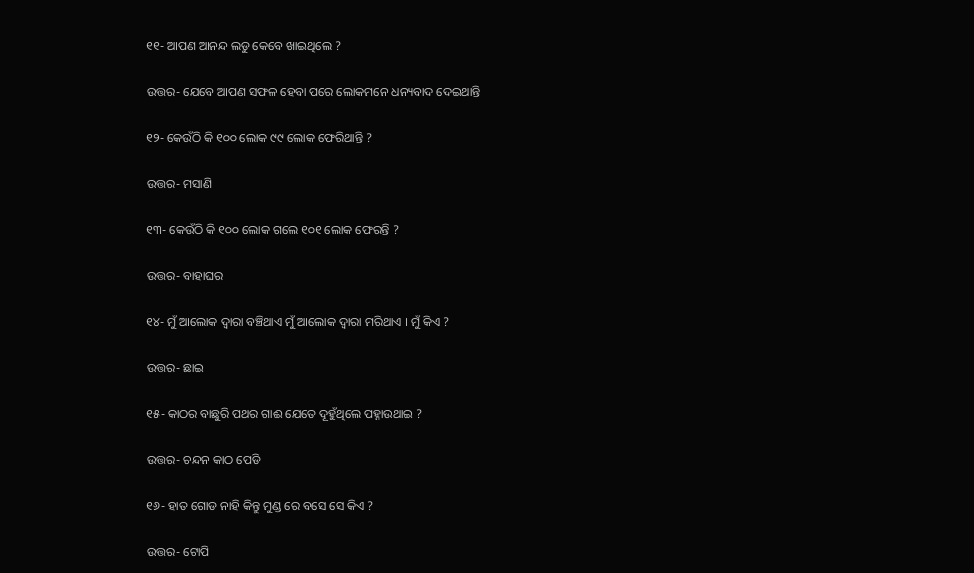୧୧- ଆପଣ ଆନନ୍ଦ ଲଡୁ କେବେ ଖାଇଥିଲେ ?

ଉତ୍ତର- ଯେବେ ଆପଣ ସଫଳ ହେବା ପରେ ଲୋକମନେ ଧନ୍ୟବାଦ ଦେଇଥାନ୍ତି

୧୨- କେଉଁଠି କି ୧୦୦ ଲୋକ ୯୯ ଲୋକ ଫେରିଥାନ୍ତି ?

ଉତ୍ତର- ମସାଣି

୧୩- କେଉଁଠି କି ୧୦୦ ଲୋକ ଗଲେ ୧୦୧ ଲୋକ ଫେରନ୍ତି ?

ଉତ୍ତର- ବାହାଘର

୧୪- ମୁଁ ଆଲୋକ ଦ୍ଵାରା ବଞ୍ଚିଥାଏ ମୁଁ ଆଲୋକ ଦ୍ଵାରା ମରିଥାଏ । ମୁଁ କିଏ ?

ଉତ୍ତର- ଛାଇ

୧୫- କାଠର ବାଛୁରି ପଥର ଗାଈ ଯେତେ ଦୂହୁଁଥିଲେ ପହ୍ନାଉଥାଇ ?

ଉତ୍ତର- ଚନ୍ଦନ କାଠ ପେଡି

୧୬- ହାତ ଗୋଡ ନାହି କିନ୍ତୁ ମୁଣ୍ଡ ରେ ବସେ ସେ କିଏ ?

ଉତ୍ତର- ଟୋପି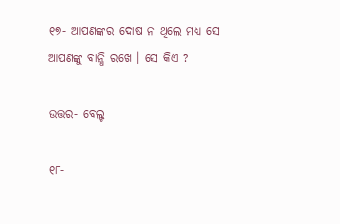୧୭- ଆପଣଙ୍କର ଦୋଷ ନ ଥିଲେ ମଧ୍ୟ ସେ ଆପଣଙ୍କୁ ବାନ୍ଧି ରଖେ । ସେ କିଏ ?

ଉତ୍ତର- ବେଲ୍ଟ

୧୮-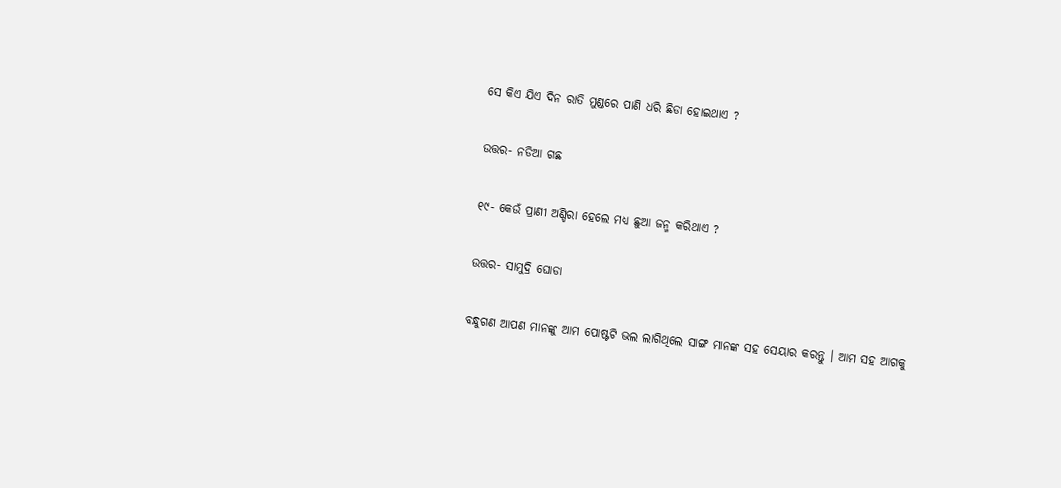ସେ କିଏ ଯିଏ ଦିନ ରାତି ମୁଣ୍ଡରେ ପାଣି ଧରି ଛିଡା ହୋଇଥାଏ ?

ଉତ୍ତର- ନଡିଆ ଗଛ

୧୯- କେଉଁ ପ୍ରାଣୀ ଅଣ୍ଡିରା ହେଲେ ମଧ୍ୟ ଛୁଆ ଜନ୍ମ କରିଥାଏ ?

ଉତ୍ତର- ସାମୁଦ୍ରି ଘୋଡା

ବନ୍ଧୁଗଣ ଆପଣ ମାନଙ୍କୁ ଆମ ପୋଷ୍ଟଟି ଭଲ ଲାଗିଥିଲେ ସାଙ୍ଗ ମାନଙ୍କ ସହ ସେୟାର କରନ୍ତୁ । ଆମ ସହ ଆଗକୁ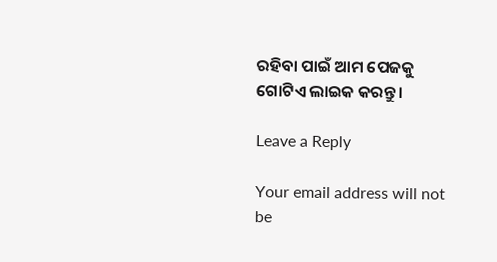ରହିବା ପାଇଁ ଆମ ପେଜକୁ ଗୋଟିଏ ଲାଇକ କରନ୍ତୁ ।

Leave a Reply

Your email address will not be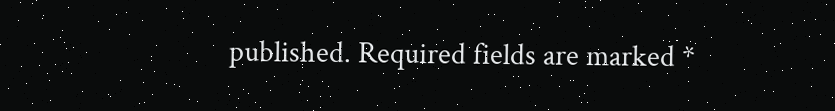published. Required fields are marked *